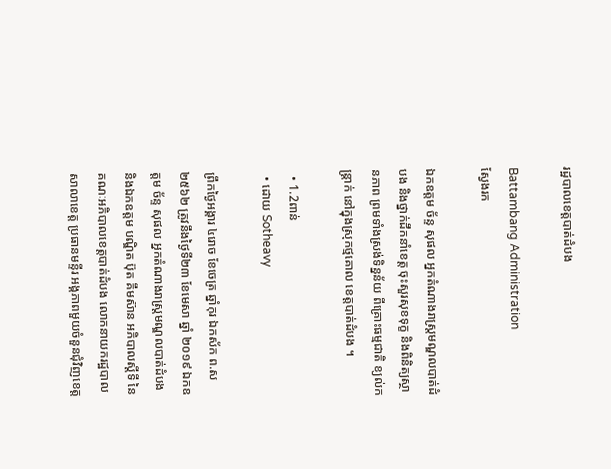រដ្ឋបាលខេត្តបាត់ដំបង

Battambang Administration
ស្វែងរក

ឯកឧត្តម ច័ន្ទ សុផល អ្នកតំណាងរាស្រ្តមណ្ឌលបាត់ដំបង និងថ្នាក់ដឹកនាំខេត្ត ចុះសួរសុខទុក្ខ និងពិនិត្យស្ថានភាព ព្រមទាំងស្រង់ទិន្នន័យ ពីគ្រោះធម្មជាតិ ខ្យល់កន្ត្រាក់ នៅក្នុងស្រុកថ្មគោល ខេត្តបាត់ដំបង ។

  • 1.2ពាន់
  • ដោយ Sotheavy

ព្រឹកថ្ងៃអង្គារ ៤រោច ខែចេត្រ ឆ្នាំកុរ ឯកស័ក ព.ស២៥៦២ ត្រូវនឹងថ្ងៃទី២៣ ខែមេសា ឆ្នាំ ២០១៩ ឯកឧត្តម ច័ន្ទ សុផល អ្នកតំណាងរាស្រ្តមណ្ឌលបាត់ដំបង និងឯកឧត្តម បណ្ឌិត ប៊ុត គឹមស៊ាន អភិបាលស្តីទី នៃគណៈអភិបាលខេត្តបាត់ដំបង លោកនាយករដ្ឋបាលសាលាខេត្ត ប្រធានមន្ទីរ អង្គភាពមួយចំនួនជុំវិញខេត្ត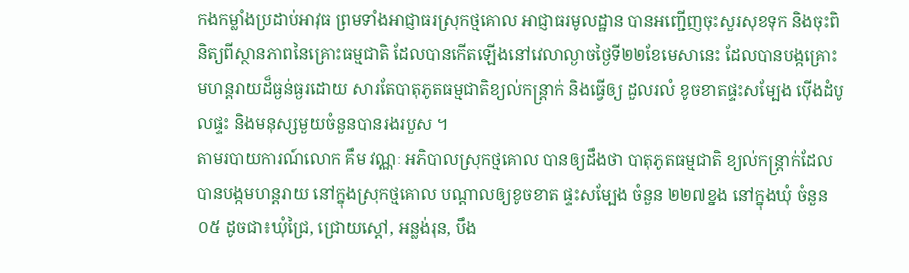កងកម្លាំងប្រដាប់អាវុធ ព្រមទាំងអាជ្ញាធរស្រុកថ្មគោល អាជ្ញាធរមូលដ្ឋាន បានអញ្ជើញចុះសួរសុខទុក និងចុះពិនិត្យពីស្ថានភាពនៃគ្រោះធម្មជាតិ ដែលបានកើតឡើងនៅវេលាល្ងាចថ្ងៃទី២២ខែមេសានេះ ដែលបានបង្កគ្រោះមហន្តរាយដ៏ធ្ងន់ធ្ងរដោយ សារតែបាតុភូតធម្មជាតិខ្យល់កន្ត្រាក់ និងធ្វើឲ្យ ដួលរលំ ខូចខាតផ្ទះសម្បែង ប៉ើងដំបូលផ្ទះ និងមនុស្សមួយចំនួនបានរងរបួស ។
តាមរបាយការណ៍លោក គឹម វណ្ណៈ អភិបាលស្រុកថ្មគោល បានឲ្យដឹងថា បាតុភូតធម្មជាតិ ខ្យល់កន្ត្រាក់ដែលបានបង្កមហន្តរាយ នៅក្នុងស្រុកថ្មគោល បណ្តាលឲ្យខូចខាត ផ្ទះសម្បែង ចំនួន ២២៧ខ្នង នៅក្នុងឃុំ ចំនួន ០៥ ដូចជា៖ឃុំជ្រៃ, ជ្រោយស្តៅ, អន្លង់រុន, បឹង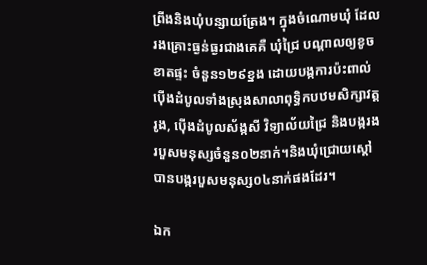ព្រីងនិងឃុំបន្សាយត្រែង។ ក្នុងចំណោមឃុំ ដែលរងគ្រោះធ្ងន់ធ្ងរជាងគេគឺ ឃុំជ្រៃ បណ្តាលឲ្យខូចខាតផ្ទះ ចំនួន១២៩ខ្នង ដោយបង្កការប៉ះពាល់ ប៉ើងដំបូលទាំងស្រុងសាលាពុទ្ធិកបឋមសិក្សាវត្តរូង, ប៉ើងដំបូលស័ង្កសី វិទ្យាល័យជ្រៃ និងបង្ករងរបួសមនុស្សចំនួន០២នាក់។និងឃុំជ្រោយស្តៅ បានបង្ករបួសមនុស្ស០៤នាក់ផងដែរ។

ឯក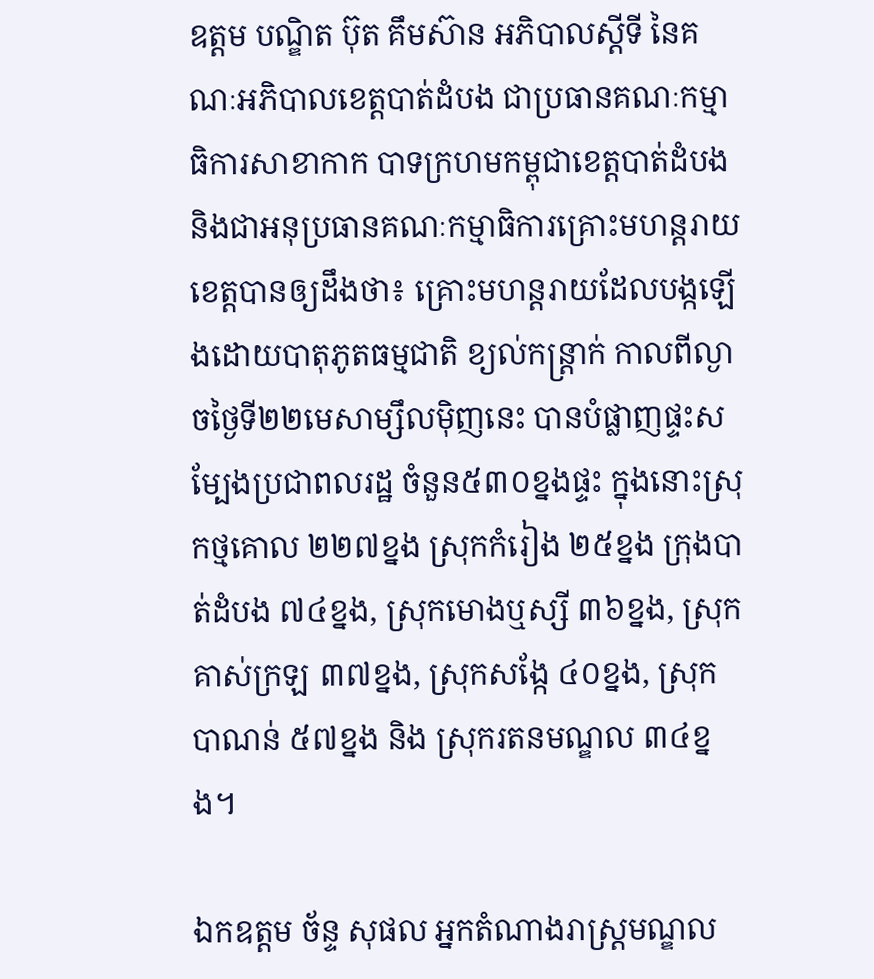ឧត្តម បណ្ឌិត ប៊ុត គឹមស៊ាន អភិបាលស្តីទី នៃគណៈអភិបាលខេត្តបាត់ដំបង ជាប្រធានគណៈកម្មាធិការសាខាកាក បាទក្រហមកម្ពុជាខេត្តបាត់ដំបង និងជាអនុប្រធានគណៈកម្មាធិការគ្រោះមហន្តរាយខេត្តបានឲ្យដឹងថា៖ គ្រោះមហន្តរាយដែលបង្កឡើងដោយបាតុភូតធម្មជាតិ ខ្យល់កន្ត្រាក់ កាលពីល្ងាចថ្ងៃទី២២មេសាម្សឹលម៉ិញនេះ បានបំផ្លាញផ្ទះសម្បែងប្រជាពលរដ្ឋ ចំនួន៥៣០ខ្នងផ្ទះ ក្នុងនោះស្រុកថ្មគោល ២២៧ខ្នង ស្រុកកំរៀង ២៥ខ្នង ក្រុងបាត់ដំបង ៧៤ខ្នង, ស្រុកមោងឬស្សី ៣៦ខ្នង, ស្រុកគាស់ក្រឡ ៣៧ខ្នង, ស្រុកសង្កែ ៤០ខ្នង, ស្រុកបាណន់ ៥៧ខ្នង និង ស្រុករតនមណ្ឌល ៣៤ខ្នង។

ឯកឧត្តម ច័ន្ទ សុផល អ្នកតំណាងរាស្រ្តមណ្ឌល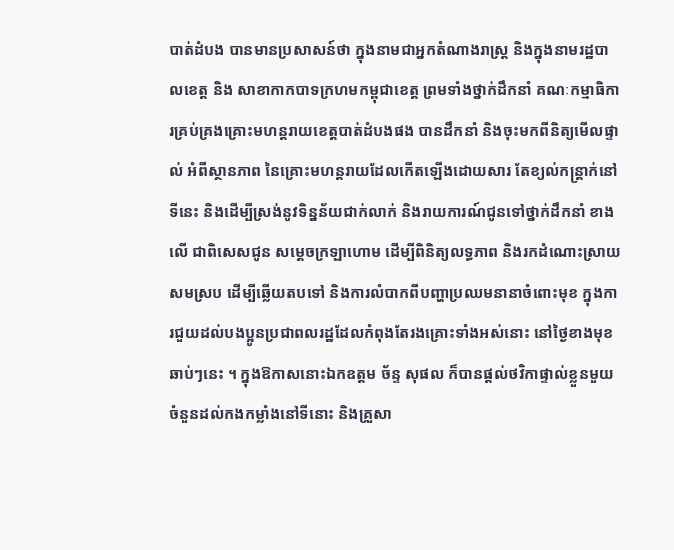បាត់ដំបង បានមានប្រសាសន៍ថា ក្នុងនាមជាអ្នកតំណាងរាស្ត្រ និងក្នុងនាមរដ្ឋបាលខេត្ត និង សាខាកាកបាទក្រហមកម្ពុជាខេត្ត ព្រមទាំងថ្នាក់ដឹកនាំ គណៈកម្មាធិការគ្រប់គ្រងគ្រោះមហន្តរាយខេត្តបាត់ដំបងផង បានដឹកនាំ និងចុះមកពីនិត្យមើលផ្ទាល់ អំពីស្ថានភាព នៃគ្រោះមហន្តរាយដែលកើតឡើងដោយសារ តែខ្យល់កន្ត្រាក់នៅទីនេះ និងដើម្បីស្រង់នូវទិន្នន័យជាក់លាក់ និងរាយការណ៍ជូនទៅថ្នាក់ដឹកនាំ ខាងលើ ជាពិសេសជូន សម្តេចក្រឡាហោម ដើម្បីពិនិត្យលទ្ធភាព និងរកដំណោះស្រាយសមស្រប ដើម្បីឆ្លើយតបទៅ និងការលំបាកពីបញ្ហាប្រឈមនានាចំពោះមុខ ក្នុងការជួយដល់បងប្អូនប្រជាពលរដ្ឋដែលកំពុងតែរងគ្រោះទាំងអស់នោះ នៅថ្ងៃខាងមុខឆាប់ៗនេះ ។ ក្នុងឱកាសនោះឯកឧត្តម ច័ន្ទ សុផល ក៏បានផ្តល់ថវិកាផ្ទាល់ខ្លួនមួយចំនួនដល់កងកម្លាំងនៅទីនោះ និងគ្រួសា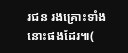រជន រងគ្រោះទាំងនោះផងដែរ៕(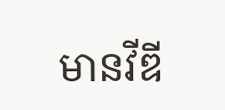មានវីឌី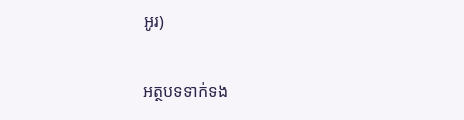អូរ)

អត្ថបទទាក់ទង